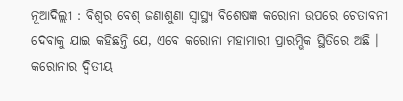ନୂଆଦିଲ୍ଲୀ : ବିଶ୍ୱର ବେଶ୍ ଜଣାଶୁଣା ସ୍ୱାସ୍ଥ୍ୟ ବିଶେଷଜ୍ଞ କରୋନା ଉପରେ ଚେତାବନୀ ଦେବାକୁ ଯାଇ କହିଛନ୍ତି ଯେ, ଏବେ କରୋନା ମହାମାରୀ ପ୍ରାରମ୍ଭିକ ସ୍ଥିତିରେ ଅଛି । କରୋନାର ଦ୍ୱିତୀୟ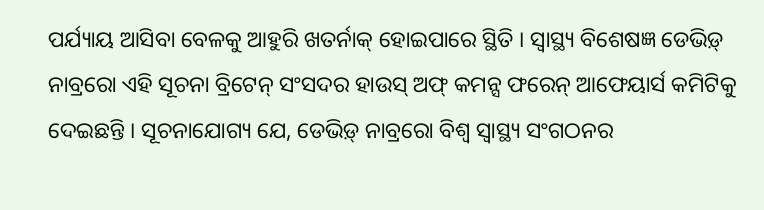ପର୍ଯ୍ୟାୟ ଆସିବା ବେଳକୁ ଆହୁରି ଖତର୍ନାକ୍ ହୋଇପାରେ ସ୍ଥିତି । ସ୍ୱାସ୍ଥ୍ୟ ବିଶେଷଜ୍ଞ ଡେଭିଡ଼୍ ନାବ୍ରରୋ ଏହି ସୂଚନା ବ୍ରିଟେନ୍ ସଂସଦର ହାଉସ୍ ଅଫ୍ କମନ୍ସ ଫରେନ୍ ଆଫେୟାର୍ସ କମିଟିକୁ ଦେଇଛନ୍ତି । ସୂଚନାଯୋଗ୍ୟ ଯେ, ଡେଭିଡ଼୍ ନାବ୍ରରୋ ବିଶ୍ୱ ସ୍ୱାସ୍ଥ୍ୟ ସଂଗଠନର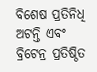ବିଶେଷ ପ୍ରତିନିଧି ଅଟନ୍ତି ଏବଂ ବ୍ରିଟେନ୍ର ପ୍ରତିଷ୍ଠିତ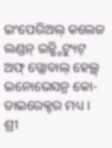ଇଂପେରିଅଲ୍ କଲେଜ ଲଣ୍ଡନ୍ ଇନ୍ଷ୍ଟିଟ୍ୟୁଟ୍ ଅଫ୍ ଗ୍ଲୋବାଲ୍ ହେଲ୍ଥ୍ ଇନୋଭେସନ୍ର କୋ-ଡାଇରେକ୍ଟର ମଧ୍ୟ ।
ଶ୍ରୀ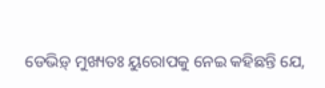ଡେଭିଡ଼୍ ମୁଖ୍ୟତଃ ୟୁରୋପକୁ ନେଇ କହିଛନ୍ତି ଯେ,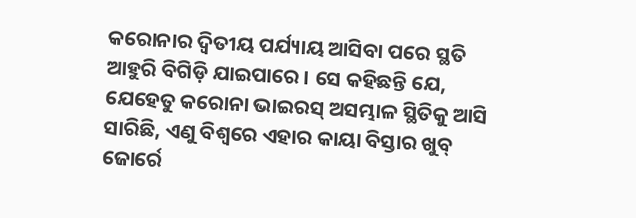କରୋନାର ଦ୍ୱିତୀୟ ପର୍ଯ୍ୟାୟ ଆସିବା ପରେ ସ୍ଥତି ଆହୁରି ବିଗିଡ଼ି ଯାଇପାରେ । ସେ କହିଛନ୍ତି ଯେ, ଯେହେତୁ କରୋନା ଭାଇରସ୍ ଅସମ୍ଭାଳ ସ୍ଥିତିକୁ ଆସି ସାରିଛି, ଏଣୁ ବିଶ୍ୱରେ ଏହାର କାୟା ବିସ୍ତାର ଖୁବ୍ ଜୋର୍ରେ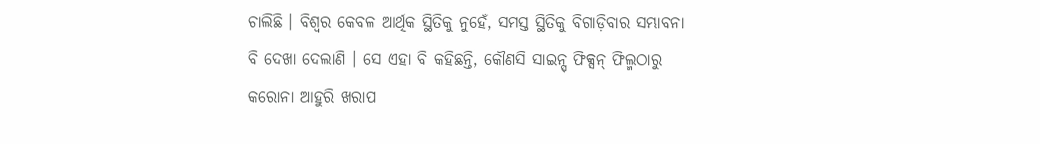ଚାଲିଛି । ବିଶ୍ୱର କେବଳ ଆର୍ଥିକ ସ୍ଥିତିକୁ ନୁହେଁ, ସମସ୍ତ ସ୍ଥିତିକୁ ବିଗାଡ଼ିବାର ସମ୍ଭାବନା ବି ଦେଖା ଦେଲାଣି । ସେ ଏହା ବି କହିଛନ୍ତି, କୌଣସି ସାଇନ୍ସ୍ ଫିକ୍ସନ୍ ଫିଲ୍ମଠାରୁ କରୋନା ଆହୁରି ଖରାପ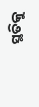ସ୍ଥତିକୁ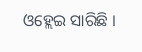ଓହ୍ଲେଇ ସାରିଛି ।